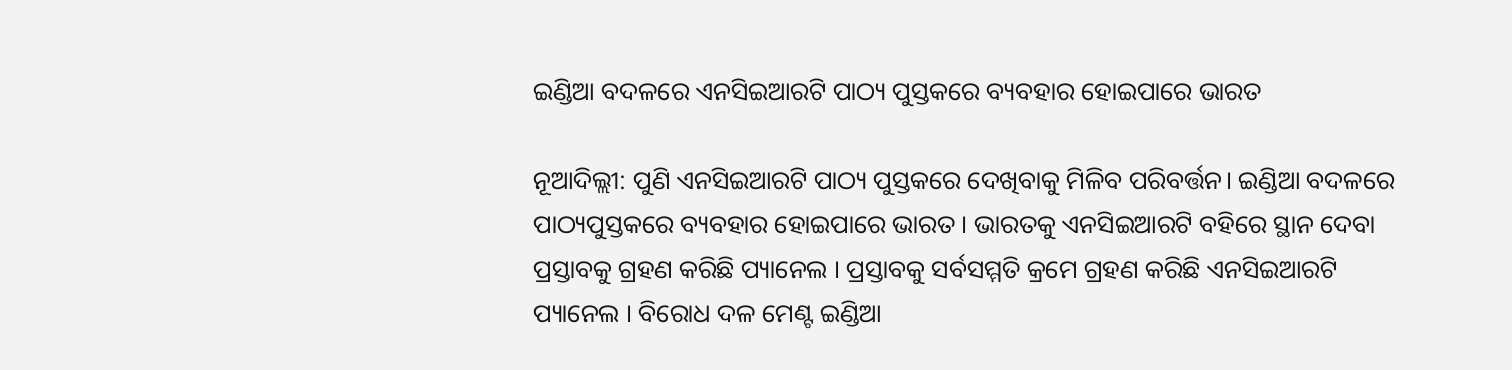ଇଣ୍ଡିଆ ବଦଳରେ ଏନସିଇଆରଟି ପାଠ୍ୟ ପୁସ୍ତକରେ ବ୍ୟବହାର ହୋଇପାରେ ଭାରତ

ନୂଆଦିଲ୍ଲୀ: ପୁଣି ଏନସିଇଆରଟି ପାଠ୍ୟ ପୁସ୍ତକରେ ଦେଖିବାକୁ ମିଳିବ ପରିବର୍ତ୍ତନ। ଇଣ୍ଡିଆ ବଦଳରେ ପାଠ୍ୟପୁସ୍ତକରେ ବ୍ୟବହାର ହୋଇପାରେ ଭାରତ । ଭାରତକୁ ଏନସିଇଆରଟି ବହିରେ ସ୍ଥାନ ଦେବା ପ୍ରସ୍ତାବକୁ ଗ୍ରହଣ କରିଛି ପ୍ୟାନେଲ । ପ୍ରସ୍ତାବକୁ ସର୍ବସମ୍ମତି କ୍ରମେ ଗ୍ରହଣ କରିଛି ଏନସିଇଆରଟି ପ୍ୟାନେଲ । ବିରୋଧ ଦଳ ମେଣ୍ଟ ଇଣ୍ଡିଆ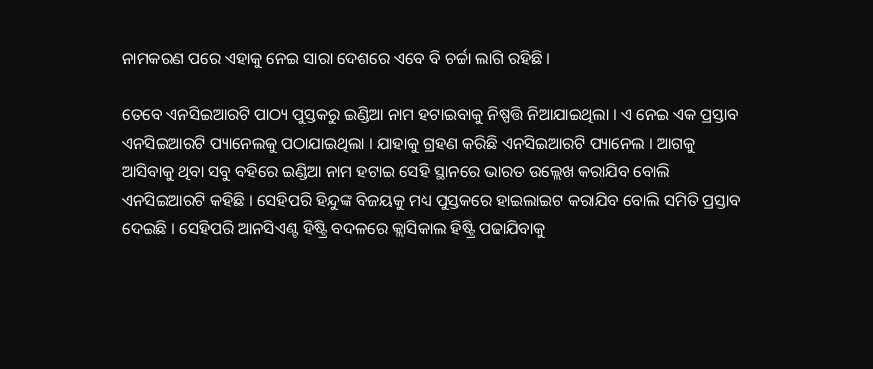ନାମକରଣ ପରେ ଏହାକୁ ନେଇ ସାରା ଦେଶରେ ଏବେ ବି ଚର୍ଚ୍ଚା ଲାଗି ରହିଛି ।

ତେବେ ଏନସିଇଆରଟି ପାଠ୍ୟ ପୁସ୍ତକରୁ ଇଣ୍ଡିଆ ନାମ ହଟାଇବାକୁ ନିଷ୍ପତ୍ତି ନିଆଯାଇଥିଲା । ଏ ନେଇ ଏକ ପ୍ରସ୍ତାବ ଏନସିଇଆରଟି ପ୍ୟାନେଲକୁ ପଠାଯାଇଥିଲା । ଯାହାକୁ ଗ୍ରହଣ କରିଛି ଏନସିଇଆରଟି ପ୍ୟାନେଲ । ଆଗକୁ ଆସିବାକୁ ଥିବା ସବୁ ବହିରେ ଇଣ୍ଡିଆ ନାମ ହଟାଇ ସେହି ସ୍ଥାନରେ ଭାରତ ଉଲ୍ଲେଖ କରାଯିବ ବୋଲି ଏନସିଇଆରଟି କହିଛି । ସେହିପରି ହିନ୍ଦୁଙ୍କ ବିଜୟକୁ ମଧ୍ୟ ପୁସ୍ତକରେ ହାଇଲାଇଟ କରାଯିବ ବୋଲି ସମିତି ପ୍ରସ୍ତାବ ଦେଇଛି । ସେହିପରି ଆନସିଏଣ୍ଟ ହିଷ୍ଟ୍ରି ବଦଳରେ କ୍ଲାସିକାଲ ହିଷ୍ଟ୍ରି ପଢାଯିବାକୁ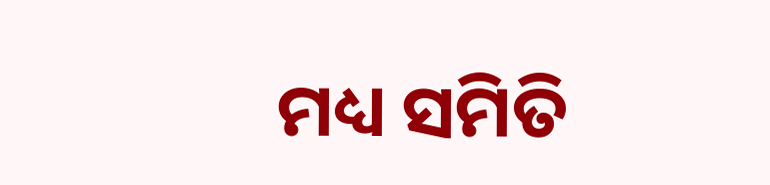ମଧ୍ୟ ସମିତି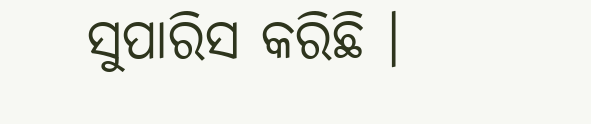ସୁପାରିସ କରିଛି ।